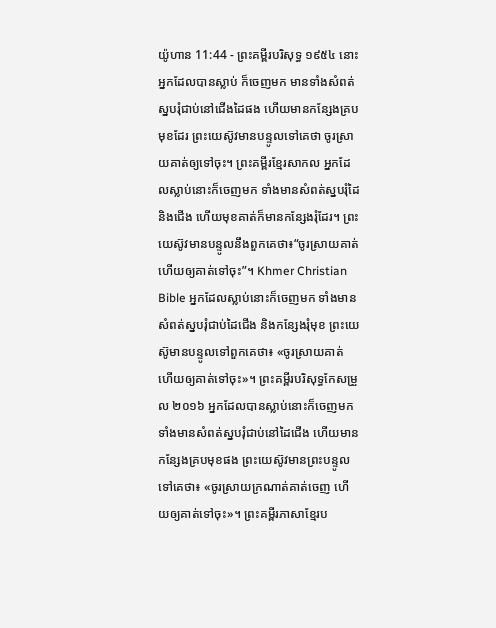យ៉ូហាន 11:44 - ព្រះគម្ពីរបរិសុទ្ធ ១៩៥៤ នោះអ្នកដែលបានស្លាប់ ក៏ចេញមក មានទាំងសំពត់ស្នបរុំជាប់នៅជើងដៃផង ហើយមានកន្សែងគ្របមុខដែរ ព្រះយេស៊ូវមានបន្ទូលទៅគេថា ចូរស្រាយគាត់ឲ្យទៅចុះ។ ព្រះគម្ពីរខ្មែរសាកល អ្នកដែលស្លាប់នោះក៏ចេញមក ទាំងមានសំពត់ស្នបរុំដៃ និងជើង ហើយមុខគាត់ក៏មានកន្សែងរុំដែរ។ ព្រះយេស៊ូវមានបន្ទូលនឹងពួកគេថា៖“ចូរស្រាយគាត់ ហើយឲ្យគាត់ទៅចុះ”។ Khmer Christian Bible អ្នកដែលស្លាប់នោះក៏ចេញមក ទាំងមានសំពត់ស្នបរុំជាប់ដៃជើង និងកន្សែងរុំមុខ ព្រះយេស៊ូមានបន្ទូលទៅពួកគេថា៖ «ចូរស្រាយគាត់ ហើយឲ្យគាត់ទៅចុះ»។ ព្រះគម្ពីរបរិសុទ្ធកែសម្រួល ២០១៦ អ្នកដែលបានស្លាប់នោះក៏ចេញមក ទាំងមានសំពត់ស្នបរុំជាប់នៅដៃជើង ហើយមានកន្សែងគ្របមុខផង ព្រះយេស៊ូវមានព្រះបន្ទូលទៅគេថា៖ «ចូរស្រាយក្រណាត់គាត់ចេញ ហើយឲ្យគាត់ទៅចុះ»។ ព្រះគម្ពីរភាសាខ្មែរប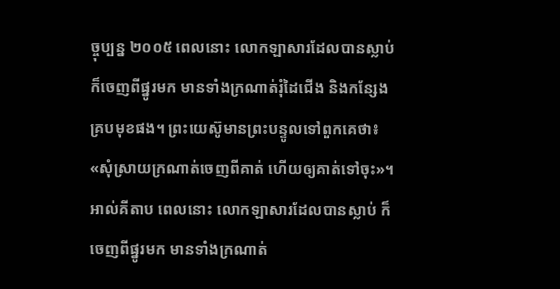ច្ចុប្បន្ន ២០០៥ ពេលនោះ លោកឡាសារដែលបានស្លាប់ ក៏ចេញពីផ្នូរមក មានទាំងក្រណាត់រុំដៃជើង និងកន្សែងគ្របមុខផង។ ព្រះយេស៊ូមានព្រះបន្ទូលទៅពួកគេថា៖ «សុំស្រាយក្រណាត់ចេញពីគាត់ ហើយឲ្យគាត់ទៅចុះ»។ អាល់គីតាប ពេលនោះ លោកឡាសារដែលបានស្លាប់ ក៏ចេញពីផ្នូរមក មានទាំងក្រណាត់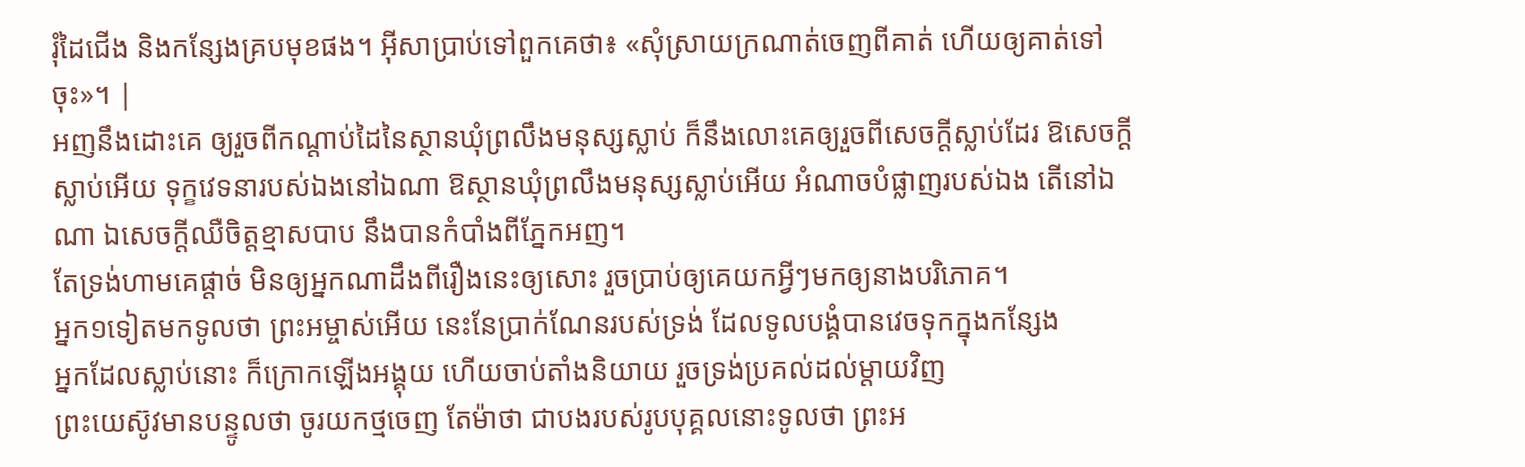រុំដៃជើង និងកន្សែងគ្របមុខផង។ អ៊ីសាប្រាប់ទៅពួកគេថា៖ «សុំស្រាយក្រណាត់ចេញពីគាត់ ហើយឲ្យគាត់ទៅចុះ»។ |
អញនឹងដោះគេ ឲ្យរួចពីកណ្តាប់ដៃនៃស្ថានឃុំព្រលឹងមនុស្សស្លាប់ ក៏នឹងលោះគេឲ្យរួចពីសេចក្ដីស្លាប់ដែរ ឱសេចក្ដីស្លាប់អើយ ទុក្ខវេទនារបស់ឯងនៅឯណា ឱស្ថានឃុំព្រលឹងមនុស្សស្លាប់អើយ អំណាចបំផ្លាញរបស់ឯង តើនៅឯណា ឯសេចក្ដីឈឺចិត្តខ្មាសបាប នឹងបានកំបាំងពីភ្នែកអញ។
តែទ្រង់ហាមគេផ្តាច់ មិនឲ្យអ្នកណាដឹងពីរឿងនេះឲ្យសោះ រួចប្រាប់ឲ្យគេយកអ្វីៗមកឲ្យនាងបរិភោគ។
អ្នក១ទៀតមកទូលថា ព្រះអម្ចាស់អើយ នេះនែប្រាក់ណែនរបស់ទ្រង់ ដែលទូលបង្គំបានវេចទុកក្នុងកន្សែង
អ្នកដែលស្លាប់នោះ ក៏ក្រោកឡើងអង្គុយ ហើយចាប់តាំងនិយាយ រួចទ្រង់ប្រគល់ដល់ម្តាយវិញ
ព្រះយេស៊ូវមានបន្ទូលថា ចូរយកថ្មចេញ តែម៉ាថា ជាបងរបស់រូបបុគ្គលនោះទូលថា ព្រះអ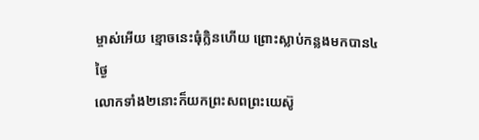ម្ចាស់អើយ ខ្មោចនេះធុំក្លិនហើយ ព្រោះស្លាប់កន្លងមកបាន៤ថ្ងៃ
លោកទាំង២នោះក៏យកព្រះសពព្រះយេស៊ូ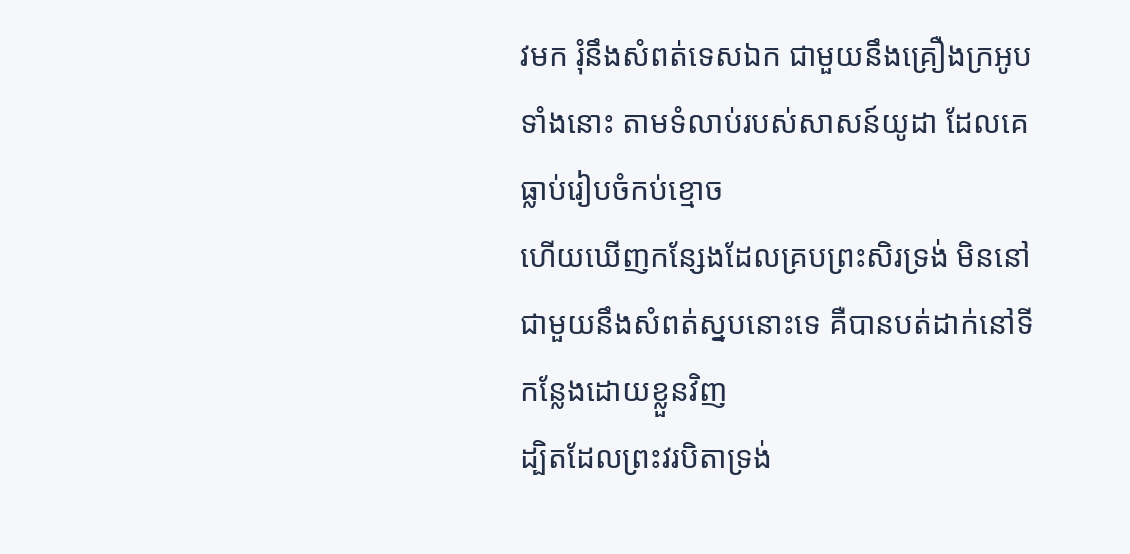វមក រុំនឹងសំពត់ទេសឯក ជាមួយនឹងគ្រឿងក្រអូបទាំងនោះ តាមទំលាប់របស់សាសន៍យូដា ដែលគេធ្លាប់រៀបចំកប់ខ្មោច
ហើយឃើញកន្សែងដែលគ្របព្រះសិរទ្រង់ មិននៅជាមួយនឹងសំពត់ស្នបនោះទេ គឺបានបត់ដាក់នៅទីកន្លែងដោយខ្លួនវិញ
ដ្បិតដែលព្រះវរបិតាទ្រង់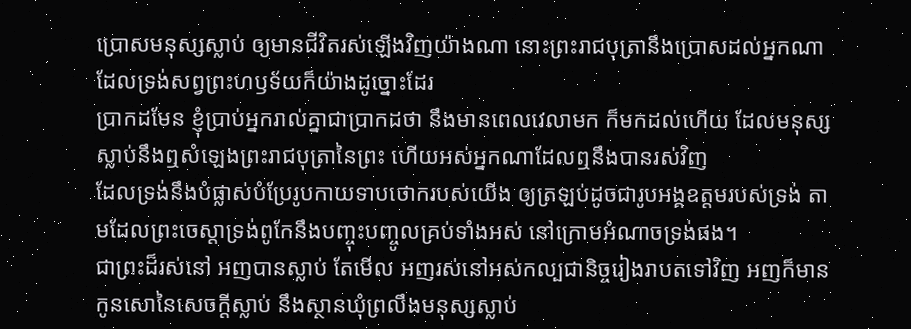ប្រោសមនុស្សស្លាប់ ឲ្យមានជីវិតរស់ឡើងវិញយ៉ាងណា នោះព្រះរាជបុត្រានឹងប្រោសដល់អ្នកណា ដែលទ្រង់សព្វព្រះហឫទ័យក៏យ៉ាងដូច្នោះដែរ
ប្រាកដមែន ខ្ញុំប្រាប់អ្នករាល់គ្នាជាប្រាកដថា នឹងមានពេលវេលាមក ក៏មកដល់ហើយ ដែលមនុស្សស្លាប់នឹងឮសំឡេងព្រះរាជបុត្រានៃព្រះ ហើយអស់អ្នកណាដែលឮនឹងបានរស់វិញ
ដែលទ្រង់នឹងបំផ្លាស់បំប្រែរូបកាយទាបថោករបស់យើង ឲ្យត្រឡប់ដូចជារូបអង្គឧត្តមរបស់ទ្រង់ តាមដែលព្រះចេស្តាទ្រង់ពូកែនឹងបញ្ចុះបញ្ចូលគ្រប់ទាំងអស់ នៅក្រោមអំណាចទ្រង់ផង។
ជាព្រះដ៏រស់នៅ អញបានស្លាប់ តែមើល អញរស់នៅអស់កល្បជានិច្ចរៀងរាបតទៅវិញ អញក៏មានកូនសោនៃសេចក្ដីស្លាប់ នឹងស្ថានឃុំព្រលឹងមនុស្សស្លាប់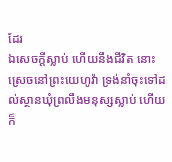ដែរ
ឯសេចក្ដីស្លាប់ ហើយនឹងជីវិត នោះស្រេចនៅព្រះយេហូវ៉ា ទ្រង់នាំចុះទៅដល់ស្ថានឃុំព្រលឹងមនុស្សស្លាប់ ហើយក៏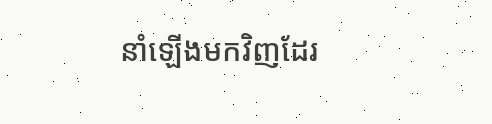នាំឡើងមកវិញដែរ